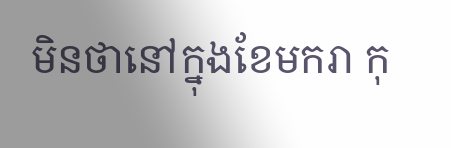មិនថានៅក្នុងខែមករា កុ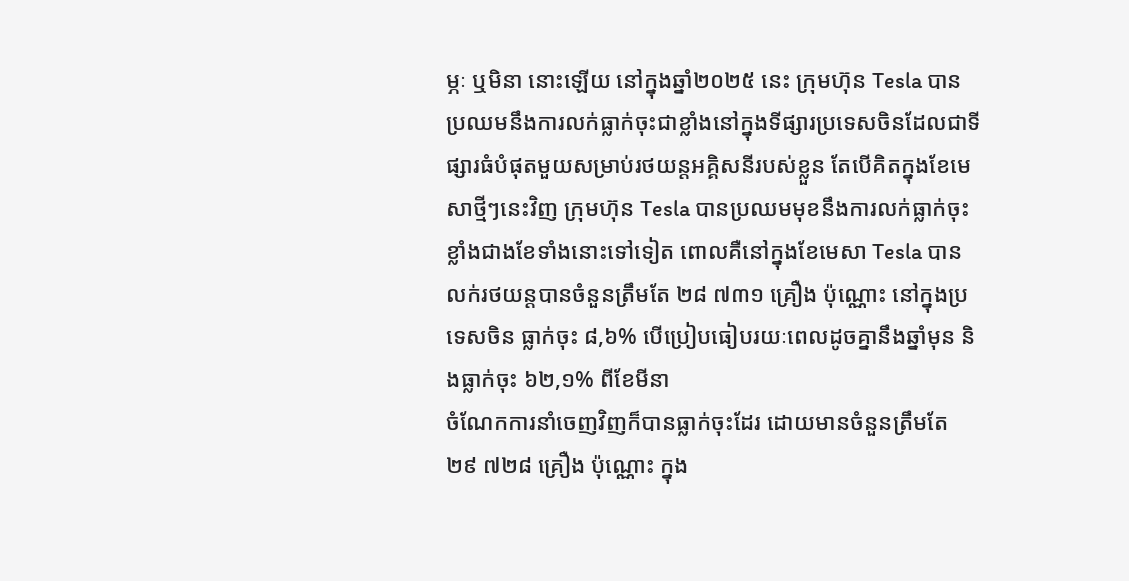ម្ភៈ ឬមិនា នោះឡើយ នៅក្នុងឆ្នាំ២០២៥ នេះ ក្រុមហ៊ុន Tesla បានប្រឈមនឹងការលក់ធ្លាក់ចុះជាខ្លាំងនៅក្នុងទីផ្សារប្រទេសចិនដែលជាទីផ្សារធំបំផុតមួយសម្រាប់រថយន្តអគ្គិសនីរបស់ខ្លួន តែបើគិតក្នុងខែមេសាថ្មីៗនេះវិញ ក្រុមហ៊ុន Tesla បានប្រឈមមុខនឹងការលក់ធ្លាក់ចុះខ្លាំងជាងខែទាំងនោះទៅទៀត ពោលគឺនៅក្នុងខែមេសា Tesla បានលក់រថយន្តបានចំនួនត្រឹមតែ ២៨ ៧៣១ គ្រឿង ប៉ុណ្ណោះ នៅក្នុងប្រទេសចិន ធ្លាក់ចុះ ៨,៦% បើប្រៀបធៀបរយៈពេលដូចគ្នានឹងឆ្នាំមុន និងធ្លាក់ចុះ ៦២,១% ពីខែមីនា
ចំណែកការនាំចេញវិញក៏បានធ្លាក់ចុះដែរ ដោយមានចំនួនត្រឹមតែ ២៩ ៧២៨ គ្រឿង ប៉ុណ្ណោះ ក្នុង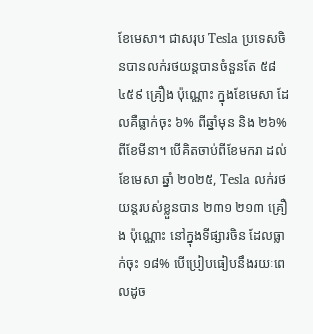ខែមេសា។ ជាសរុប Tesla ប្រទេសចិនបានលក់រថយន្តបានចំនួនតែ ៥៨ ៤៥៩ គ្រឿង ប៉ុណ្ណោះ ក្នុងខែមេសា ដែលគឺធ្លាក់ចុះ ៦% ពីឆ្នាំមុន និង ២៦% ពីខែមីនា។ បើគិតចាប់ពីខែមករា ដល់ខែមេសា ឆ្នាំ ២០២៥, Tesla លក់រថយន្តរបស់ខ្លួនបាន ២៣១ ២១៣ គ្រឿង ប៉ុណ្ណោះ នៅក្នុងទីផ្សារចិន ដែលធ្លាក់ចុះ ១៨% បើប្រៀបធៀបនឹងរយៈពេលដូច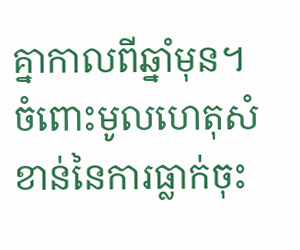គ្នាកាលពីឆ្នាំមុន។
ចំពោះមូលហេតុសំខាន់នៃការធ្លាក់ចុះ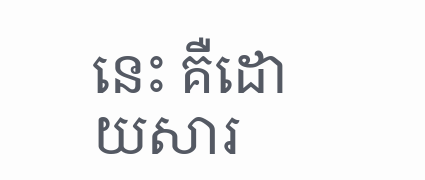នេះ គឺដោយសារ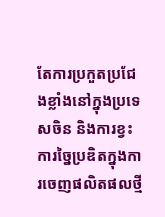តែការប្រកួតប្រជែងខ្លាំងនៅក្នុងប្រទេសចិន និងការខ្វះការច្នៃប្រឌិតក្នុងការចេញផលិតផលថ្មី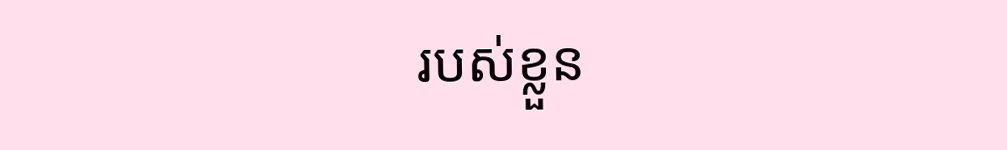របស់ខ្លួន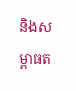និងសម្ពាធត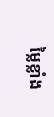ម្លៃខ្លាំង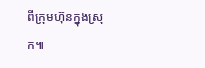ពីក្រុមហ៊ុនក្នុងស្រុក៕